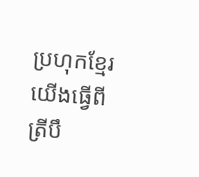ប្រហុកខ្មែរយើងធ្វើពីត្រីបឹ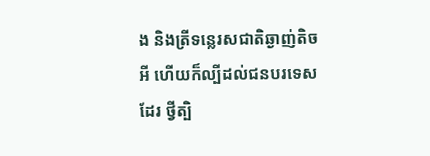ង និងត្រីទន្លេរសជាតិឆ្ងាញ់តិចអី ហើយក៏ល្បីដល់ជនបរទេសដែរ ថ្វីត្បិ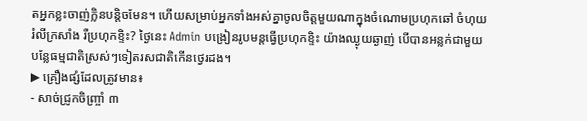តអ្នកខ្លះចាញ់ក្លិនបន្តិចមែន។ ហើយសម្រាប់អ្នកទាំងអស់គ្នាចូលចិត្តមួយណាក្នុងចំណោមប្រហុកឆៅ ចំហុយ រំលីក្រសាំង រឺប្រហុកខ្ទិះ? ថ្ងៃនេះ Admin បង្រៀនរូបមន្តធ្វើប្រហុកខ្ទិះ យ៉ាងឈ្ងុយឆ្ងាញ់ បើបានអន្លក់ជាមួយបន្លែធម្មជាតិស្រស់ៗទៀតរសជាតិកើនថ្វេរដង។
▶ គ្រឿងផ្សំដែលត្រូវមាន៖
- សាច់ជ្រូកចិញ្ច្រាំ ៣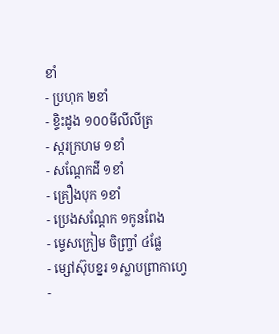ខាំ
- ប្រហុក ២ខាំ
- ខ្ទិះដូង ១០០មីលីលីត្រ
- ស្ករក្រហម ១ខាំ
- សណ្ដែកដី ១ខាំ
- គ្រឿងបុក ១ខាំ
- ប្រេងសណ្ដែក ១កូនពែង
- ម្ទេសក្រៀម ចិញ្ច្រាំ ៤ផ្លែ
- ម្សៅស៊ុបខ្នរ ១ស្លាបព្រាកាហ្វេ
-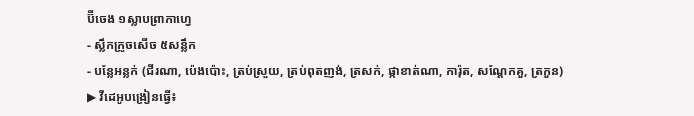ប៊ីចេង ១ស្លាបព្រាកាហ្វេ
- ស្លឹកក្រូចសើច ៥សន្លឹក
- បន្លែអន្លក់ (ជីរណា, ប៉េងប៉ោះ, ត្រប់ស្រួយ, ត្រប់ពុតញង់, ត្រសក់, ផ្កាខាត់ណា, ការ៉ុត, សណ្ដែកគួ, ត្រកួន)
▶ វីដេអូបង្រៀនធ្វើ៖